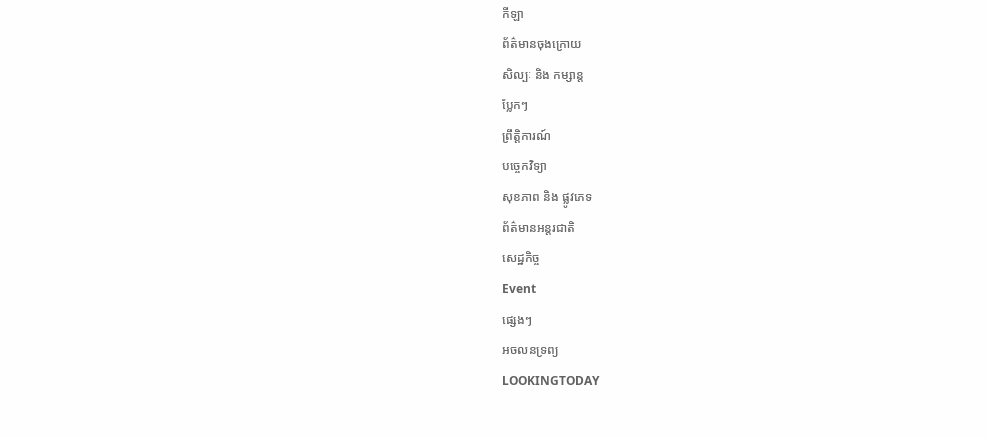កីឡា
ព័ត៌មានចុងក្រោយ
សិល្បៈ និង កម្សាន្ត
ប្លែកៗ
ព្រឹត្តិការណ៍
បច្ចេកវិទ្យា
សុខភាព និង ផ្លូវភេទ
ព័ត៌មានអន្តរជាតិ
សេដ្ឋកិច្ច
Event
ផ្សេងៗ
អចលនទ្រព្យ
LOOKINGTODAY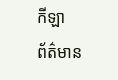កីឡា
ព័ត៌មាន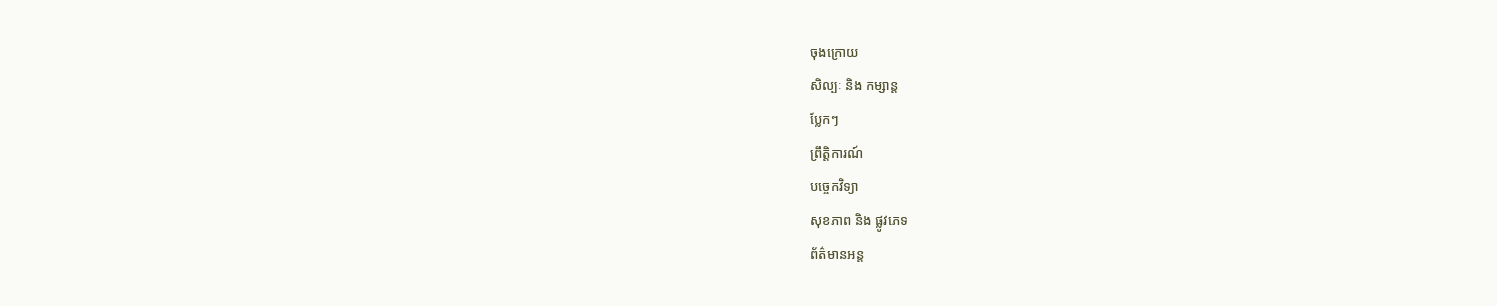ចុងក្រោយ
សិល្បៈ និង កម្សាន្ត
ប្លែកៗ
ព្រឹត្តិការណ៍
បច្ចេកវិទ្យា
សុខភាព និង ផ្លូវភេទ
ព័ត៌មានអន្ត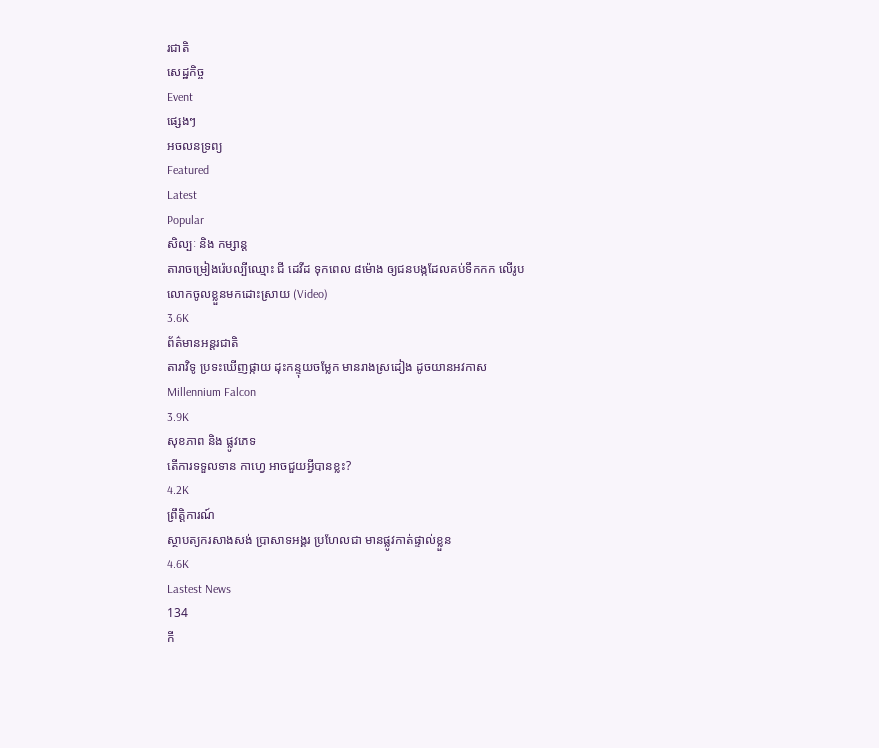រជាតិ
សេដ្ឋកិច្ច
Event
ផ្សេងៗ
អចលនទ្រព្យ
Featured
Latest
Popular
សិល្បៈ និង កម្សាន្ត
តារាចម្រៀងរ៉េបល្បីឈ្មោះ ជី ដេវីដ ទុកពេល ៨ម៉ោង ឲ្យជនបង្កដែលគប់ទឹកកក លើរូបលោកចូលខ្លួនមកដោះស្រាយ (Video)
3.6K
ព័ត៌មានអន្តរជាតិ
តារាវិទូ ប្រទះឃើញផ្កាយ ដុះកន្ទុយចម្លែក មានរាងស្រដៀង ដូចយានអវកាស Millennium Falcon
3.9K
សុខភាព និង ផ្លូវភេទ
តើការទទួលទាន កាហ្វេ អាចជួយអ្វីបានខ្លះ?
4.2K
ព្រឹត្តិការណ៍
ស្ថាបត្យករសាងសង់ ប្រាសាទអង្គរ ប្រហែលជា មានផ្លូវកាត់ផ្ទាល់ខ្លួន
4.6K
Lastest News
134
កី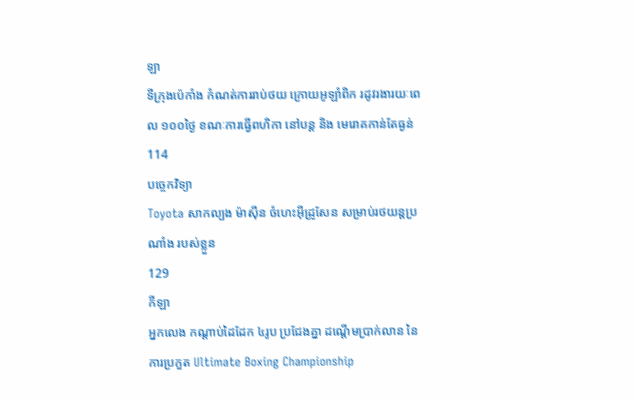ឡា
ទីក្រុងប៉េកាំង កំណត់ការរាប់ថយ ក្រោយអូឡាំពិក រដូវរងារយៈពេល ១០០ថ្ងៃ ខណៈការធ្វើពហិកា នៅបន្ត និង មេរោគកាន់តែធ្ងន់
114
បច្ចេកវិទ្យា
Toyota សាកល្បង ម៉ាស៊ីន ចំហេះអ៊ីដ្រូសែន សម្រាប់រថយន្តប្រណាំង របស់ខ្លួន
129
កីឡា
អ្នកលេង កណ្ដាប់ដៃដែក ៤រូប ប្រជែងគ្នា ដណ្ដើមប្រាក់លាន នៃការប្រកួត Ultimate Boxing Championship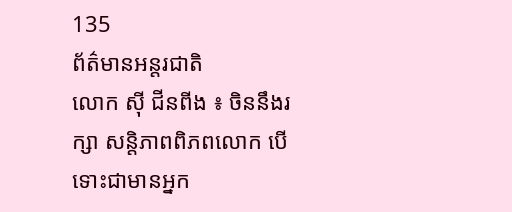135
ព័ត៌មានអន្តរជាតិ
លោក ស៊ី ជីនពីង ៖ ចិននឹងរក្សា សន្តិភាពពិភពលោក បើទោះជាមានអ្នក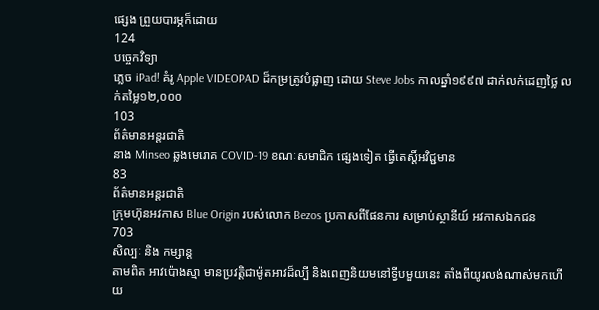ផ្សេង ព្រួយបារម្ភក៏ដោយ
124
បច្ចេកវិទ្យា
ភ្លេច iPad! គំរូ Apple VIDEOPAD ដ៏កម្រត្រូវបំផ្លាញ ដោយ Steve Jobs កាលឆ្នាំ១៩៩៧ ដាក់លក់ដេញថ្លៃ លក់តម្លៃ១២,០០០
103
ព័ត៌មានអន្តរជាតិ
នាង Minseo ឆ្លងមេរោគ COVID-19 ខណៈសមាជិក ផ្សេងទៀត ធ្វើតេស្តិ៍អវិជ្ជមាន
83
ព័ត៌មានអន្តរជាតិ
ក្រុមហ៊ុនអវកាស Blue Origin របស់លោក Bezos ប្រកាសពីផែនការ សម្រាប់ស្ថានីយ៍ អវកាសឯកជន
703
សិល្បៈ និង កម្សាន្ត
តាមពិត អាវប៉ោងស្មា មានប្រវត្តិជាម៉ូតអាវដ៏ល្បី និងពេញនិយមនៅទ្វីបមួយនេះ តាំងពីយូរលង់ណាស់មកហើយ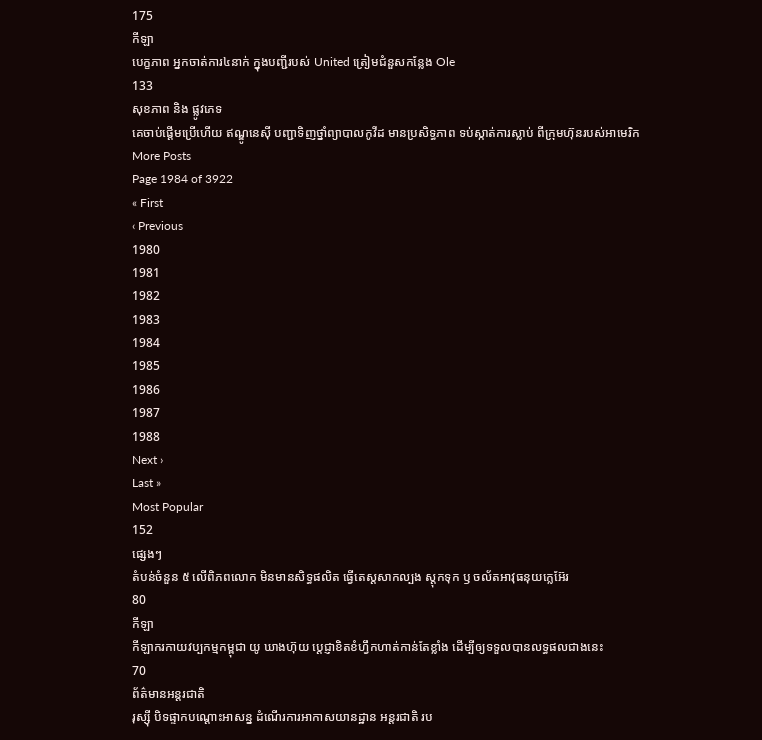175
កីឡា
បេក្ខភាព អ្នកចាត់ការ៤នាក់ ក្នុងបញ្ជីរបស់ United ត្រៀមជំនួសកន្លែង Ole
133
សុខភាព និង ផ្លូវភេទ
គេចាប់ផ្ដើមប្រើហើយ ឥណ្ឌូនេសុី បញ្ជាទិញថ្នាំព្យាបាលកូវីដ មានប្រសិទ្ធភាព ទប់ស្កាត់ការស្លាប់ ពីក្រុមហ៊ុនរបស់អាមេរិក
More Posts
Page 1984 of 3922
« First
‹ Previous
1980
1981
1982
1983
1984
1985
1986
1987
1988
Next ›
Last »
Most Popular
152
ផ្សេងៗ
តំបន់ចំនួន ៥ លើពិភពលោក មិនមានសិទ្ធផលិត ធ្វើតេស្តសាកល្បង ស្តុកទុក ឫ ចល័តអាវុធនុយក្លេអ៊ែរ
80
កីឡា
កីឡាករកាយវប្បកម្មកម្ពុជា យូ ឃាងហ៊ុយ ប្តេជ្ញាខិតខំហ្វឹកហាត់កាន់តែខ្លាំង ដើម្បីឲ្យទទួលបានលទ្ធផលជាងនេះ
70
ព័ត៌មានអន្តរជាតិ
រុស្ស៊ី បិទផ្ទាកបណ្តោះអាសន្ន ដំណើរការអាកាសយានដ្ឋាន អន្តរជាតិ រប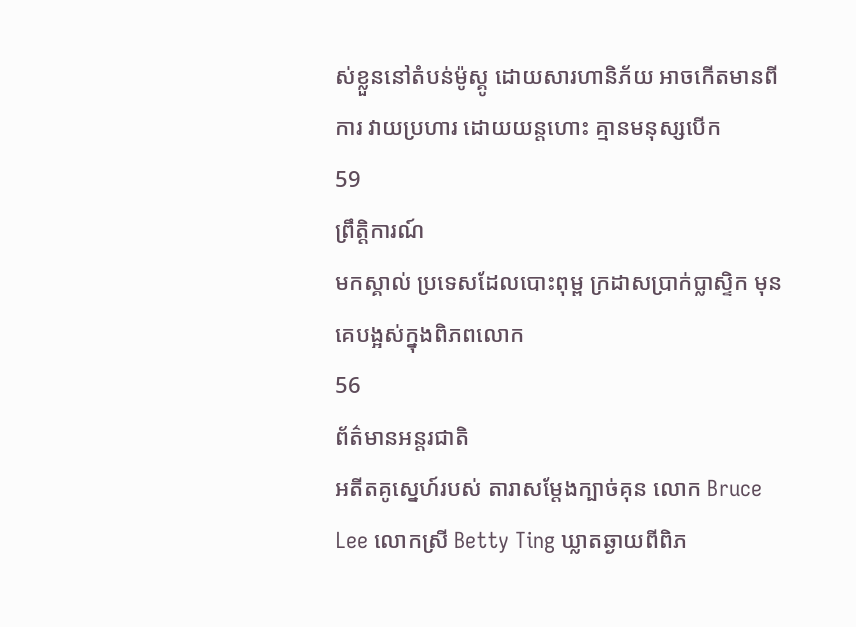ស់ខ្លួននៅតំបន់ម៉ូស្គូ ដោយសារហានិភ័យ អាចកើតមានពីការ វាយប្រហារ ដោយយន្តហោះ គ្មានមនុស្សបើក
59
ព្រឹត្តិការណ៍
មកស្គាល់ ប្រទេសដែលបោះពុម្ព ក្រដាសប្រាក់ប្លាស្ទិក មុនគេបង្អស់ក្នុងពិភពលោក
56
ព័ត៌មានអន្តរជាតិ
អតីតគូស្នេហ៍របស់ តារាសម្តែងក្បាច់គុន លោក Bruce Lee លោកស្រី Betty Ting ឃ្លាតឆ្ងាយពីពិភ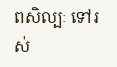ពសិល្បៈ ទៅរស់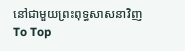នៅជាមួយព្រះពុទ្ធសាសនាវិញ
To Top